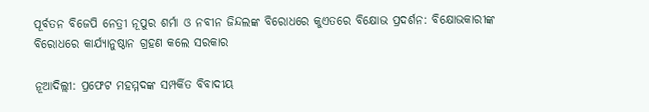ପୂର୍ବତନ ବିଜେପି ନେତ୍ରୀ ନୂପୁର ଶର୍ମା ଓ ନବୀନ ଜିନ୍ଦଲଙ୍କ ବିରୋଧରେ କୁଏତରେ ବିକ୍ଷୋଭ ପ୍ରଦର୍ଶନ: ବିକ୍ଷୋଭକାରୀଙ୍କ ବିରୋଧରେ କାର୍ଯ୍ୟାନୁଷ୍ଠାନ ଗ୍ରହଣ କଲେ ସରକାର

ନୂଆଦିଲ୍ଲୀ: ପ୍ରଫେଟ ମହମ୍ମଦଙ୍କ ସମ୍ପର୍କିତ ବିବାଦୀୟ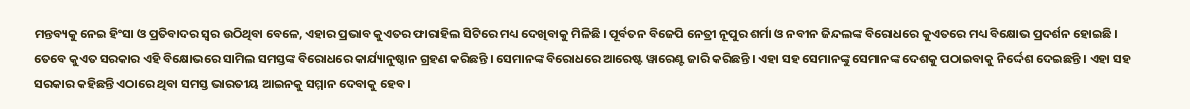ମନ୍ତବ୍ୟକୁ ନେଇ ହିଂସା ଓ ପ୍ରତିବାଦର ସ୍ୱର ଉଠିଥିବା ବେଳେ, ଏହାର ପ୍ରଭାବ କୁଏତର ଫାରାହିଲ ସିଟିରେ ମଧ୍ୟ ଦେଖିବାକୁ ମିଳିଛି । ପୂର୍ବତନ ବିଜେପି ନେତ୍ରୀ ନୂପୁର ଶର୍ମା ଓ ନବୀନ ଜିନ୍ଦଲଙ୍କ ବିରୋଧରେ କୁଏତରେ ମଧ୍ୟ ବିକ୍ଷୋଭ ପ୍ରଦର୍ଶନ ହୋଇଛି । ତେବେ କୁଏତ ସରକାର ଏହି ବିକ୍ଷୋଭରେ ସାମିଲ ସମସ୍ତଙ୍କ ବିରୋଧରେ କାର୍ଯ୍ୟାନୁଷ୍ଠାନ ଗ୍ରହଣ କରିଛନ୍ତି । ସେମାନଙ୍କ ବିରୋଧରେ ଆରେଷ୍ଟ ୱାରେଣ୍ଟ ଜାରି କରିଛନ୍ତି । ଏହା ସହ ସେମାନଙ୍କୁ ସେମାନଙ୍କ ଦେଶକୁ ପଠାଇବାକୁ ନିର୍ଦ୍ଦେଶ ଦେଇଛନ୍ତି । ଏହା ସହ ସରକାର କହିଛନ୍ତି ଏଠାରେ ଥିବା ସମସ୍ତ ଭାରତୀୟ ଆଇନକୁ ସମ୍ମାନ ଦେବାକୁ ହେବ ।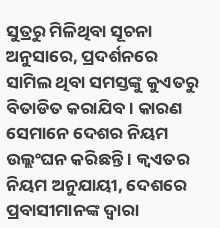ସୁତ୍ରରୁ ମିଳିଥିବା ସୂଚନା ଅନୁସାରେ, ପ୍ରଦର୍ଶନରେ ସାମିଲ ଥିବା ସମସ୍ତଙ୍କୁ କୁଏତରୁ ବିତାଡିତ କରାଯିବ । କାରଣ ସେମାନେ ଦେଶର ନିୟମ ଉଲ୍ଲଂଘନ କରିଛନ୍ତି । କ୍ବଏତର ନିୟମ ଅନୁଯାୟୀ, ଦେଶରେ ପ୍ରବାସୀମାନଙ୍କ ଦ୍ବାରା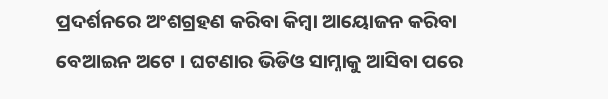ପ୍ରଦର୍ଶନରେ ଅଂଶଗ୍ରହଣ କରିବା କିମ୍ବା ଆୟୋଜନ କରିବା ବେଆଇନ ଅଟେ । ଘଟଣାର ଭିଡିଓ ସାମ୍ନାକୁ ଆସିବା ପରେ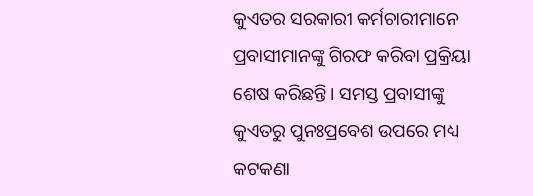କୁଏତର ସରକାରୀ କର୍ମଚାରୀମାନେ ପ୍ରବାସୀମାନଙ୍କୁ ଗିରଫ କରିବା ପ୍ରକ୍ରିୟା ଶେଷ କରିଛନ୍ତି। ସମସ୍ତ ପ୍ରବାସୀଙ୍କୁ କୁଏତରୁ ପୁନଃପ୍ରବେଶ ଉପରେ ମଧ୍ୟ କଟକଣା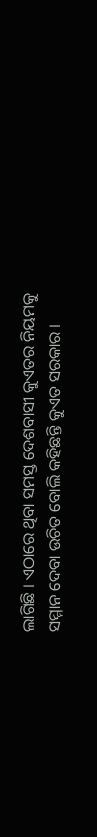ଲାଗିଛି । ଏଠାରେ ଥିବା ସମସ୍ତ ଦେଶବାସୀ କୁଏତର ନିୟମକୁ ସମ୍ମାନ ଦେବା ଉଚିତ ବୋଲି କହିଛନ୍ତି କୁଏତ ସରକାର ।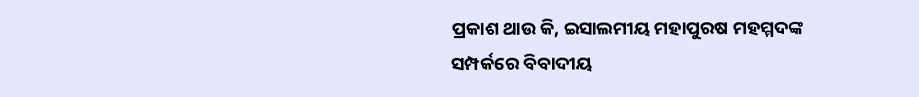ପ୍ରକାଶ ଥାଉ କି, ଇସାଲମୀୟ ମହାପୁରଷ ମହମ୍ମଦଙ୍କ ସମ୍ପର୍କରେ ବିବାଦୀୟ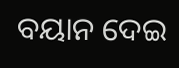ବୟାନ ଦେଇ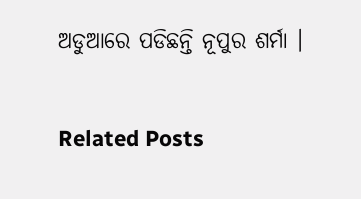ଅଡୁଆରେ ପଡିଛନ୍ତି ନୂପୁର ଶର୍ମା ।

Related Posts